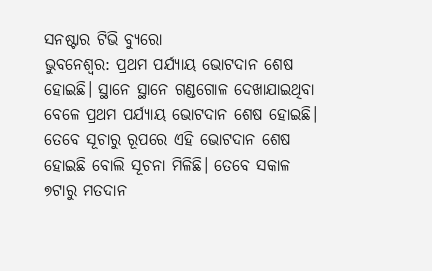ସନଷ୍ଟାର ଟିଭି ବ୍ୟୁରୋ
ଭୁବନେଶ୍ବର: ପ୍ରଥମ ପର୍ଯ୍ୟାୟ ଭୋଟଦାନ ଶେଷ ହୋଇଛି। ସ୍ଥାନେ ସ୍ଥାନେ ଗଣ୍ଡଗୋଳ ଦେଖାଯାଇଥିବା ବେଳେ ପ୍ରଥମ ପର୍ଯ୍ୟାୟ ଭୋଟଦାନ ଶେଷ ହୋଇଛି। ତେବେ ସୂଚାରୁ ରୂପରେ ଏହି ଭୋଟଦାନ ଶେଷ ହୋଇଛି ବୋଲି ସୂଚନା ମିଳିଛି। ତେବେ ସକାଳ ୭ଟାରୁ ମତଦାନ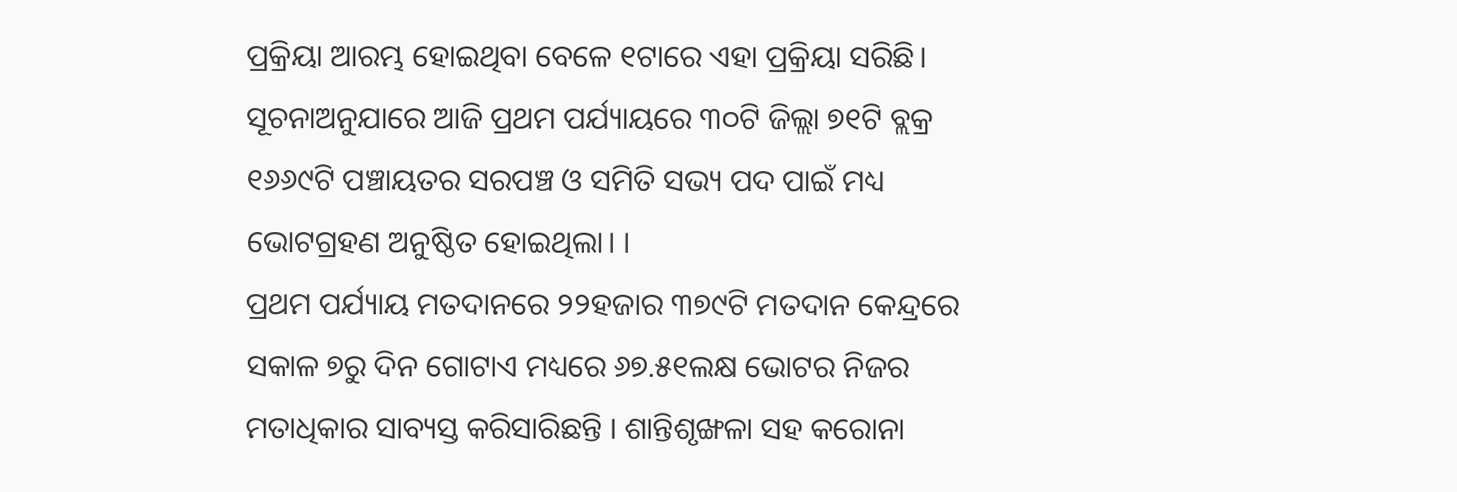ପ୍ରକ୍ରିୟା ଆରମ୍ଭ ହୋଇଥିବା ବେଳେ ୧ଟାରେ ଏହା ପ୍ରକ୍ରିୟା ସରିଛି। ସୂଚନାଅନୁଯାରେ ଆଜି ପ୍ରଥମ ପର୍ଯ୍ୟାୟରେ ୩୦ଟି ଜିଲ୍ଲା ୭୧ଟି ବ୍ଲକ୍ର ୧୬୬୯ଟି ପଞ୍ଚାୟତର ସରପଞ୍ଚ ଓ ସମିତି ସଭ୍ୟ ପଦ ପାଇଁ ମଧ୍ୟ ଭୋଟଗ୍ରହଣ ଅନୁଷ୍ଠିତ ହୋଇଥିଲା। ।
ପ୍ରଥମ ପର୍ଯ୍ୟାୟ ମତଦାନରେ ୨୨ହଜାର ୩୭୯ଟି ମତଦାନ କେନ୍ଦ୍ରରେ ସକାଳ ୭ରୁ ଦିନ ଗୋଟାଏ ମଧ୍ୟରେ ୬୭.୫୧ଲକ୍ଷ ଭୋଟର ନିଜର ମତାଧିକାର ସାବ୍ୟସ୍ତ କରିସାରିଛନ୍ତି । ଶାନ୍ତିଶୃଙ୍ଖଳା ସହ କରୋନା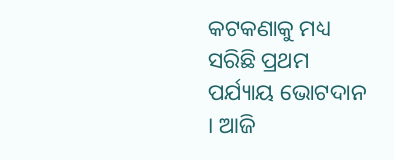କଟକଣାକୁ ମଧ୍ୟ ସରିଛି ପ୍ରଥମ ପର୍ଯ୍ୟାୟ ଭୋଟଦାନ । ଆଜି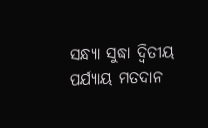ସନ୍ଧ୍ୟା ସୁଦ୍ଧା ଦ୍ବିତୀୟ ପର୍ଯ୍ୟାୟ ମତଦାନ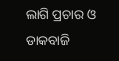ଲାଗି ପ୍ରଚାର ଓ ଡାକବାଜି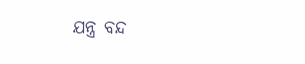ଯନ୍ତ୍ର ବନ୍ଦ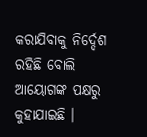କରାଯିବାକୁ ନିର୍ଦ୍ଦେଶ ରହିଛି ବୋଲି ଆୟୋଗଙ୍କ ପକ୍ଷରୁ କୁହାଯାଇଛି ।